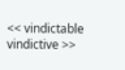<< vindictable vindictive >>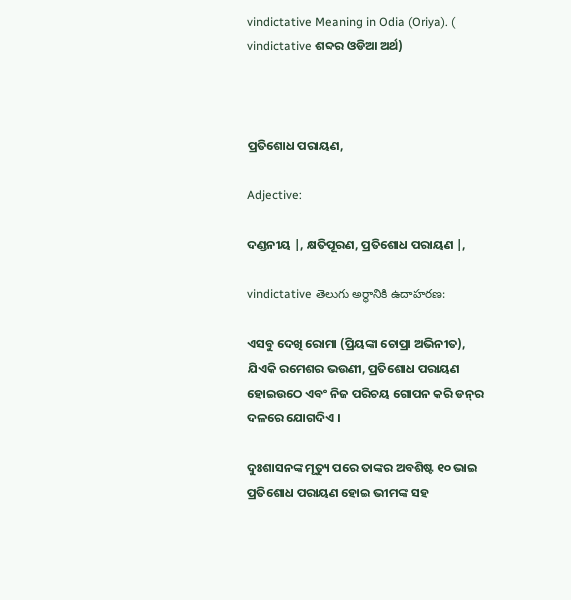vindictative Meaning in Odia (Oriya). ( vindictative ଶବ୍ଦର ଓଡିଆ ଅର୍ଥ)



ପ୍ରତିଶୋଧ ପରାୟଣ,

Adjective:

ଦଣ୍ଡନୀୟ |, କ୍ଷତିପୂରଣ, ପ୍ରତିଶୋଧ ପରାୟଣ |,

vindictative తెలుగు అర్థానికి ఉదాహరణ:

ଏସବୁ ଦେଖି ରୋମା (ପ୍ରିୟଙ୍କା ଚୋପ୍ରା ଅଭିନୀତ), ଯିଏକି ରମେଶର ଭଉଣୀ, ପ୍ରତିଶୋଧ ପରାୟଣ ହୋଇଉଠେ ଏବଂ ନିଜ ପରିଚୟ ଗୋପନ କରି ଡନ୍‌ର ଦଳରେ ଯୋଗଦିଏ ।

ଦୁଃଶାସନଙ୍କ ମୃତ୍ୟୁ ପରେ ତାଙ୍କର ଅବଶିଷ୍ଟ ୧୦ ଭାଇ ପ୍ରତିଶୋଧ ପରାୟଣ ହୋଇ ଭୀମଙ୍କ ସହ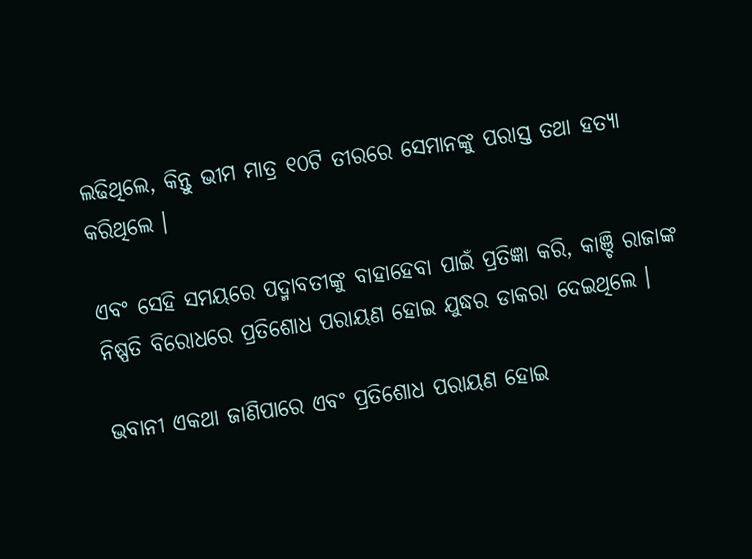ଲଢିଥିଲେ, କିନ୍ତୁ ଭୀମ ମାତ୍ର ୧୦ଟି ତୀରରେ ସେମାନଙ୍କୁ ପରାସ୍ତ ତଥା ହତ୍ୟା କରିଥିଲେ ।

ଏବଂ ସେହି ସମୟରେ ପଦ୍ମାବତୀଙ୍କୁ ବାହାହେବା ପାଇଁ ପ୍ରତିଜ୍ଞା କରି, କାଞ୍ଚି ରାଜାଙ୍କ ନିଷ୍ପତି ବିରୋଧରେ ପ୍ରତିଶୋଧ ପରାୟଣ ହୋଇ ଯୁଦ୍ଧର ଡାକରା ଦେଇଥିଲେ ।

ଭବାନୀ ଏକଥା ଜାଣିପାରେ ଏବଂ ପ୍ରତିଶୋଧ ପରାୟଣ ହୋଇ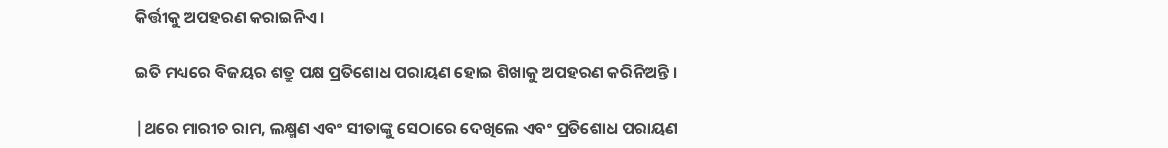କିର୍ତ୍ତୀକୁ ଅପହରଣ କରାଇନିଏ ।

ଇତି ମଧ୍ୟରେ ବିଜୟର ଶତ୍ରୁ ପକ୍ଷ ପ୍ରତିଶୋଧ ପରାୟଣ ହୋଇ ଶିଖାକୁ ଅପହରଣ କରିନିଅନ୍ତି ।

|ଥରେ ମାରୀଚ ରାମ, ଲକ୍ଷ୍ମଣ ଏବଂ ସୀତାଙ୍କୁ ସେଠାରେ ଦେଖିଲେ ଏବଂ ପ୍ରତିଶୋଧ ପରାୟଣ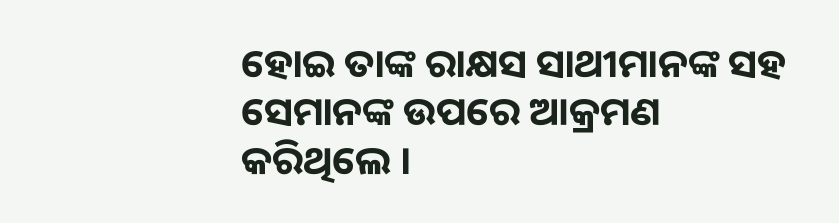ହୋଇ ତାଙ୍କ ରାକ୍ଷସ ସାଥୀମାନଙ୍କ ସହ ସେମାନଙ୍କ ଉପରେ ଆକ୍ରମଣ କରିଥିଲେ ।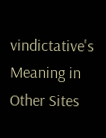vindictative's Meaning in Other Sites